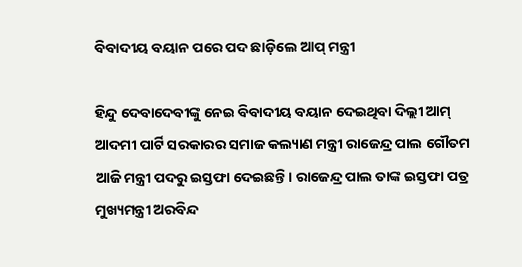ବିବାଦୀୟ ବୟାନ ପରେ ପଦ ଛାଡ଼ିଲେ ଆପ୍ ମନ୍ତ୍ରୀ

ହିନ୍ଦୁ ଦେବାଦେବୀଙ୍କୁ ନେଇ ବିବାଦୀୟ ବୟାନ ଦେଇଥିବା ଦିଲ୍ଲୀ ଆମ୍ ଆଦମୀ ପାର୍ଟି ସରକାରର ସମାଜ କଲ୍ୟାଣ ମନ୍ତ୍ରୀ ରାଜେନ୍ଦ୍ର ପାଲ ଗୌତମ ଆଜି ମନ୍ତ୍ରୀ ପଦରୁ ଇସ୍ତଫା ଦେଇଛନ୍ତି। ରାଜେନ୍ଦ୍ର ପାଲ ତାଙ୍କ ଇସ୍ତଫା ପତ୍ର ମୁଖ୍ୟମନ୍ତ୍ରୀ ଅରବିନ୍ଦ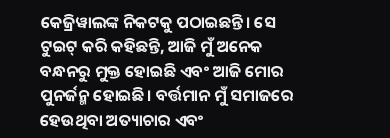କେଜ୍ରିୱାଲଙ୍କ ନିକଟକୁ ପଠାଇଛନ୍ତି। ସେ ଟୁଇଟ୍ କରି କହିଛନ୍ତି, ଆଜି ମୁଁ ଅନେକ ବନ୍ଧନରୁ ମୁକ୍ତ ହୋଇଛି ଏବଂ ଆଜି ମୋର ପୁନର୍ଜନ୍ମ ହୋଇଛି। ବର୍ତ୍ତମାନ ମୁଁ ସମାଜରେ ହେଉଥିବା ଅତ୍ୟାଚାର ଏବଂ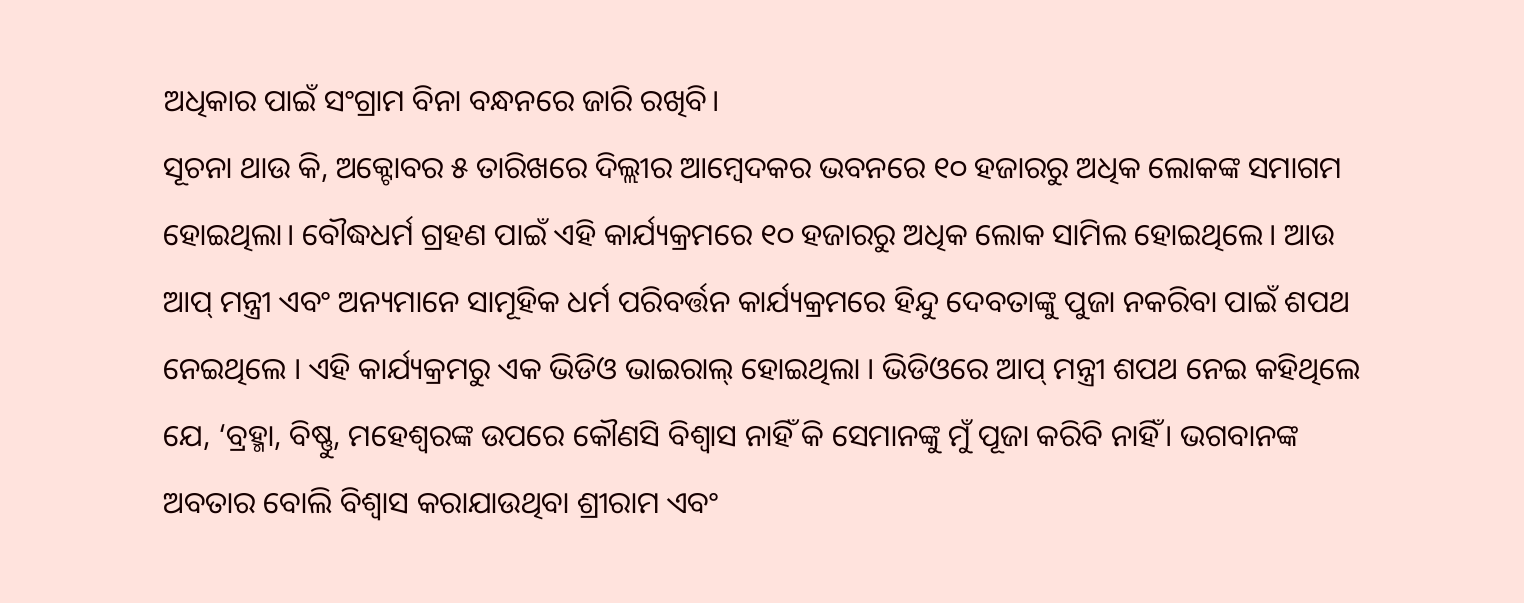ଅଧିକାର ପାଇଁ ସଂଗ୍ରାମ ବିନା ବନ୍ଧନରେ ଜାରି ରଖିବି।
ସୂଚନା ଥାଉ କି, ଅକ୍ଟୋବର ୫ ତାରିଖରେ ଦିଲ୍ଲୀର ଆମ୍ବେଦକର ଭବନରେ ୧୦ ହଜାରରୁ ଅଧିକ ଲୋକଙ୍କ ସମାଗମ ହୋଇଥିଲା। ବୌଦ୍ଧଧର୍ମ ଗ୍ରହଣ ପାଇଁ ଏହି କାର୍ଯ୍ୟକ୍ରମରେ ୧୦ ହଜାରରୁ ଅଧିକ ଲୋକ ସାମିଲ ହୋଇଥିଲେ। ଆଉ ଆପ୍ ମନ୍ତ୍ରୀ ଏବଂ ଅନ୍ୟମାନେ ସାମୂହିକ ଧର୍ମ ପରିବର୍ତ୍ତନ କାର୍ଯ୍ୟକ୍ରମରେ ହିନ୍ଦୁ ଦେବତାଙ୍କୁ ପୁଜା ନକରିବା ପାଇଁ ଶପଥ ନେଇଥିଲେ । ଏହି କାର୍ଯ୍ୟକ୍ରମରୁ ଏକ ଭିଡିଓ ଭାଇରାଲ୍ ହୋଇଥିଲା । ଭିଡିଓରେ ଆପ୍ ମନ୍ତ୍ରୀ ଶପଥ ନେଇ କହିଥିଲେ ଯେ, ‘ବ୍ରହ୍ମା, ବିଷ୍ଣୁ, ମହେଶ୍ବରଙ୍କ ଉପରେ କୌଣସି ବିଶ୍ବାସ ନାହିଁ କି ସେମାନଙ୍କୁ ମୁଁ ପୂଜା କରିବି ନାହିଁ। ଭଗବାନଙ୍କ ଅବତାର ବୋଲି ବିଶ୍ବାସ କରାଯାଉଥିବା ଶ୍ରୀରାମ ଏବଂ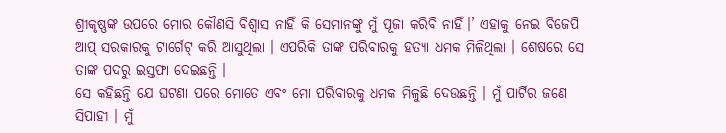ଶ୍ରୀକୃଷ୍ଣଙ୍କ ଉପରେ ମୋର କୌଣସି ବିଶ୍ବାସ ନାହିଁ କି ସେମାନଙ୍କୁ ମୁଁ ପୂଜା କରିବି ନାହିଁ।’ ଏହାକୁ ନେଇ ବିଜେପି ଆପ୍ ସରକାରକୁ ଟାର୍ଗେଟ୍ କରି ଆସୁଥିଲା । ଏପରିକି ତାଙ୍କ ପରିବାରକୁ ହତ୍ୟା ଧମକ ମିଳିଥିଲା । ଶେଷରେ ସେ ତାଙ୍କ ପଦରୁ ଇସ୍ତଫା ଦେଇଛନ୍ତି ।
ସେ କହିଛନ୍ତି ଯେ ଘଟଣା ପରେ ମୋତେ ଏବଂ ମୋ ପରିବାରକୁ ଧମକ ମିଳୁଛି ଦେଉଛନ୍ତି । ମୁଁ ପାର୍ଟିର ଜଣେ ସିପାହୀ । ମୁଁ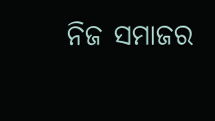ନିଜ ସମାଜର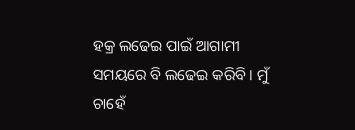ହକ୍ର ଲଢେଇ ପାଇଁ ଆଗାମୀ ସମୟରେ ବି ଲଢେଇ କରିବି । ମୁଁ ଚାହେଁ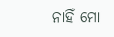ନାହିଁ ମୋ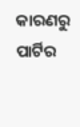କାରଣରୁ ପାର୍ଟିର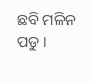ଛବି ମଳିନ ପଡୁ ।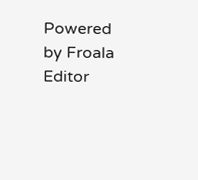Powered by Froala Editor